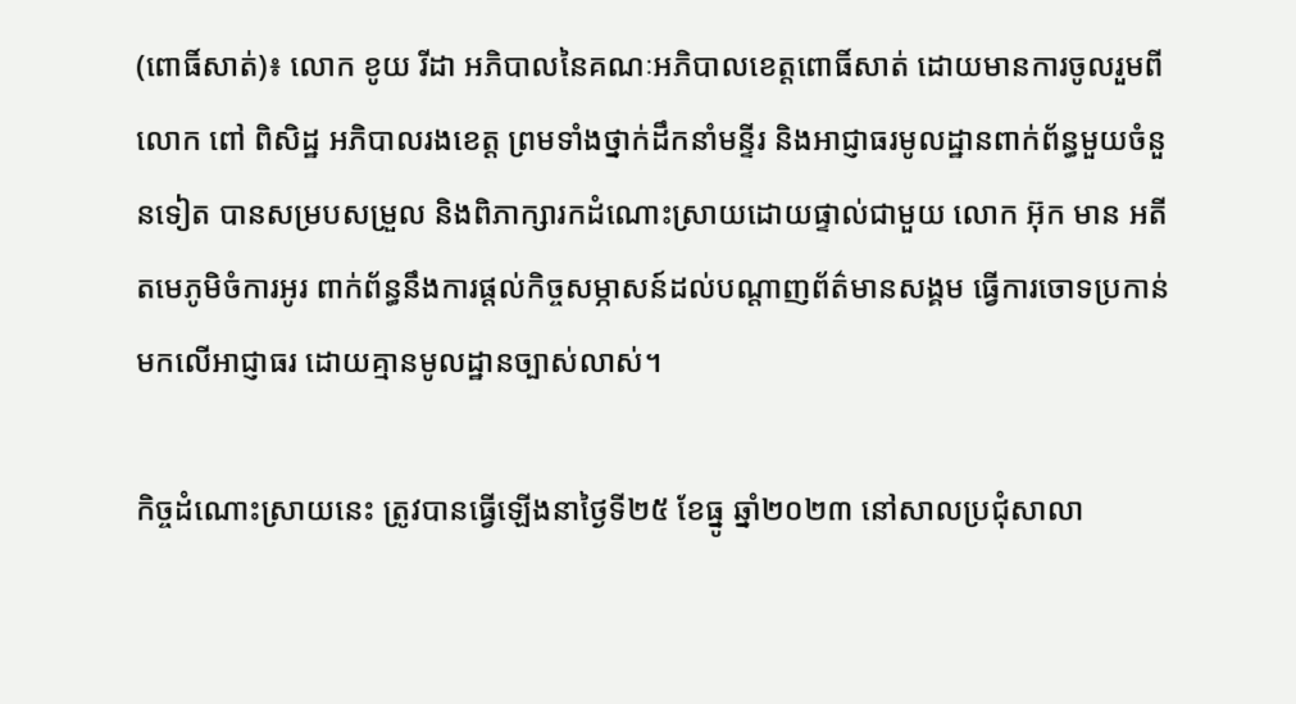(ពោធិ៍សាត់)៖ លោក ខូយ រីដា អភិបាលនៃគណៈអភិបាលខេត្តពោធិ៍សាត់ ដោយមានការចូលរួមពីលោក ពៅ ពិសិដ្ឋ អភិបាលរងខេត្ត ព្រមទាំងថ្នាក់ដឹកនាំមន្ទីរ និងអាជ្ញាធរមូលដ្ឋានពាក់ព័ន្ធមួយចំនួនទៀត បានសម្របសម្រួល និងពិភាក្សារកដំណោះស្រាយដោយផ្ទាល់ជាមួយ លោក អ៊ុក មាន អតីតមេភូមិចំការអូរ ពាក់ព័ន្ធនឹងការផ្តល់កិច្ចសម្ភាសន៍ដល់បណ្តាញព័ត៌មានសង្គម ធ្វើការចោទប្រកាន់មកលើអាជ្ញាធរ ដោយគ្មានមូលដ្ឋានច្បាស់លាស់។

កិច្ចដំណោះស្រាយនេះ ត្រូវបានធ្វើឡើងនាថ្ងៃទី២៥ ខែធ្នូ ឆ្នាំ២០២៣ នៅសាលប្រជុំសាលា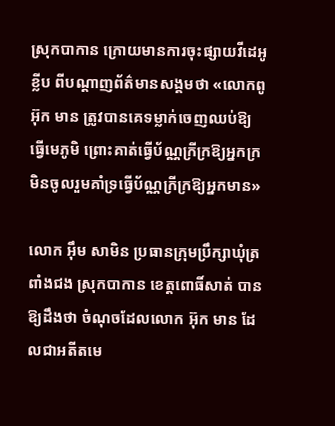ស្រុកបាកាន ក្រោយមានការចុះផ្សាយវីដេអូខ្លីប ពីបណ្តាញព័ត៌មានសង្គមថា «លោកពូ អ៊ុក មាន ត្រូវបានគេទម្លាក់ចេញឈប់ឱ្យ ធ្វើមេភូមិ ព្រោះគាត់ធ្វើប័ណ្ណក្រីក្រឱ្យអ្នកក្រ មិនចូលរួមគាំទ្រធ្វើប័ណ្ណក្រីក្រឱ្យអ្នកមាន»

លោក អ៊ឹម សាមិន ប្រធានក្រុមប្រឹក្សាឃុំត្រពាំងជង ស្រុកបាកាន ខេត្តពោធិ៍សាត់ បានឱ្យដឹងថា ចំណុចដែលលោក អ៊ុក មាន ដែលជាអតីតមេ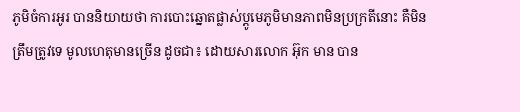ភូមិចំការអូរ បាននិយាយថា ការបោះឆ្នោតផ្លាស់ប្តូមេភូមិមានភាពមិនប្រក្រតីនោះ គឺមិនត្រឹមត្រូវទេ មូលហេតុមានច្រើន ដូចជា៖ ដោយសារលោក អ៊ុក មាន បាន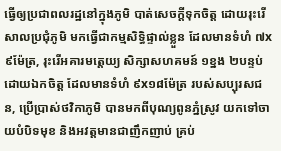ធ្វើឲ្យប្រជាពលរដ្ឋនៅក្នុងភូមិ បាត់សេចក្តីទុកចិត្ត ដោយរុះរើសាលប្រជុំភូមិ មកធ្វើជាកម្មសិទ្ធិផ្ទាល់ខ្លួន ដែលមានទំហំ ៧x៩ម៉ែត្រ, រុះរើអគារមត្តេយ្យ សិក្សាសហគមន៍ ១ខ្នង ២បន្ទប់ ដោយឯកចិត្ត ដែលមានទំហំ ៩x១៨ម៉ែត្រ របស់សប្បុរសជន, ប្រើប្រាស់ថវិកាភូមិ បានមកពីបុណ្យពូនភ្នំស្រូវ យកទៅចាយបំបិទមុខ និងអវត្តមានជាញឹកញាប់ គ្រប់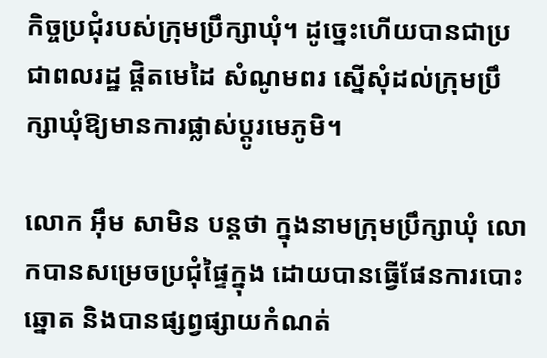កិច្ចប្រជុំរបស់ក្រុមប្រឹក្សាឃុំ។ ដូច្នេះហើយបានជាប្រជាពលរដ្ឋ ផ្តិតមេដៃ សំណូមពរ ស្នើសុំដល់ក្រុមប្រឹក្សាឃុំឱ្យមានការផ្លាស់ប្តូរមេភូមិ។

លោក អ៊ឹម សាមិន បន្តថា ក្នុងនាមក្រុមប្រឹក្សាឃុំ លោកបានសម្រេចប្រជុំផ្ទៃក្នុង ដោយបានធ្វើផែនការបោះឆ្នោត និងបានផ្សព្វផ្សាយកំណត់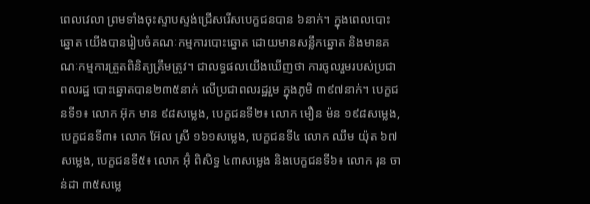ពេលវេលា ព្រមទាំងចុះស្ទាបស្ទង់ជ្រើសរើសបេក្ខជនបាន ៦នាក់។ ក្នុងពេលបោះឆ្នោត យើងបានរៀបចំគណៈកម្មការបោះឆ្នោត ដោយមានសន្លឹកឆ្នោត និងមានគណៈកម្មការត្រួតពិនិត្យត្រឹមត្រូវ។ ជាលទ្ធផលយើងឃើញថា ការចូលរួមរបស់ប្រជាពលរដ្ឋ បោះឆ្នោតបាន២៣៥នាក់ លើប្រជាពលរដ្ឋរួម ក្នុងភូមិ ៣៩៧នាក់។ បេក្ខជនទី១៖ លោក អ៊ុក មាន ៩៨សម្លេង, បេក្ខជនទី២៖ លោក មឿន ម៉ន ១៩៨សម្លេង, បេក្ខជនទី៣៖ លោក អ៊ែល ស្រី ១៦១សម្លេង, បេក្ខជនទី៤ លោក ឈឹម យ៉ុត ៦៧សម្លេង, បេក្ខជនទី៥៖ លោក អ៊ុំ ពិសិទ្ធ ៤៣សម្លេង និងបេក្ខជនទី៦៖ លោក រុន ចាន់ដា ៣៥សម្លេ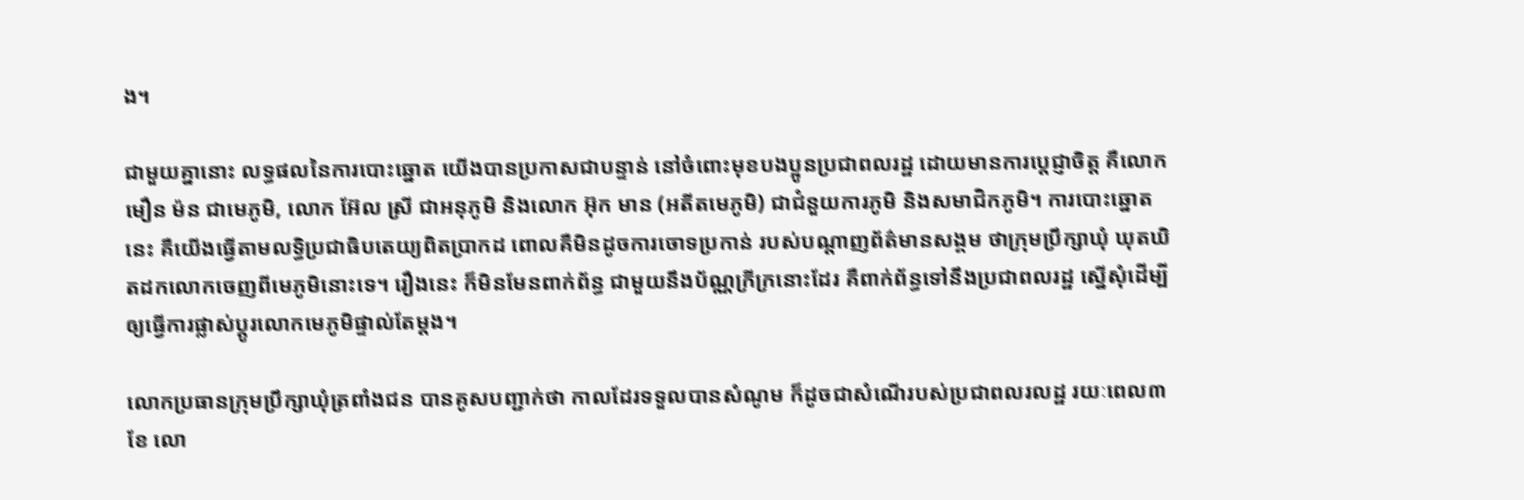ង។

ជាមួយគ្នានោះ លទ្ធផលនៃការបោះឆ្នោត យើងបានប្រកាសជាបន្ទាន់ នៅចំពោះមុខបងប្អូនប្រជាពលរដ្ឋ ដោយមានការប្តេជ្ញាចិត្ត គឺលោក មឿន ម៉ន ជាមេភូមិ, លោក អ៊ែល ស្រី ជាអនុភូមិ និងលោក អ៊ុក មាន (អតីតមេភូមិ) ជាជំនួយការភូមិ និងសមាជិកភូមិ។ ការបោះឆ្នោតនេះ គឺយើងធ្វើតាមលទ្ធិប្រជាធិបតេយ្យពិតប្រាកដ ពោលគឺមិនដូចការចោទប្រកាន់ របស់បណ្តាញព័ត៌មានសង្គម ថាក្រុមប្រឹក្សាឃុំ ឃុតឃិតដកលោកចេញពីមេភូមិនោះទេ។ រឿងនេះ ក៏មិនមែនពាក់ព័ន្ធ ជាមួយនឹងប័ណ្ណក្រីក្រនោះដែរ គឺពាក់ព័ន្ធទៅនឹងប្រជាពលរដ្ឋ ស្នើសុំដើម្បីឲ្យធ្វើការផ្លាស់ប្ដូរលោកមេភូមិផ្ទាល់តែម្ដង។

លោកប្រធានក្រុមប្រឹក្សាឃុំត្រពាំងជន បានគូសបញ្ជាក់ថា កាលដែរទទួលបានសំណូម ក៏ដូចជាសំណើរបស់ប្រជាពលរលដ្ឋ រយៈពេល៣ខែ លោ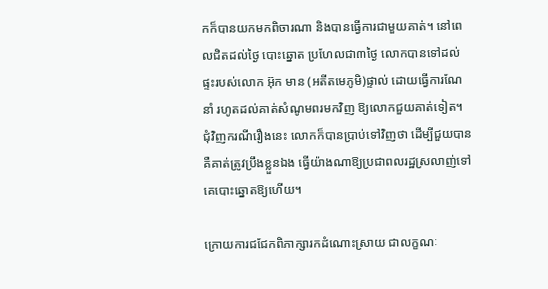កក៏បានយកមកពិចារណា និងបានធ្វើការជាមួយគាត់។ នៅពេលជិតដល់ថ្ងៃ បោះឆ្នោត ប្រហែលជា៣ថ្ងៃ លោកបានទៅដល់ផ្ទះរបស់លោក អ៊ុក មាន (អតីតមេភូមិ)ផ្ទាល់ ដោយធ្វើការណែនាំ រហូតដល់គាត់សំណូមពរមកវិញ ឱ្យលោកជួយគាត់ទៀត។ ជុំវិញករណីរឿងនេះ លោកក៏បានប្រាប់ទៅវិញថា ដើម្បីជួយបាន គឺគាត់ត្រូវប្រឹងខ្លួនឯង ធ្វើយ៉ាងណាឱ្យប្រជាពលរដ្ឋស្រលាញ់ទៅគេបោះឆ្នោតឱ្យហើយ។

ក្រោយការជជែកពិភាក្សារកដំណោះស្រាយ ជាលក្ខណៈ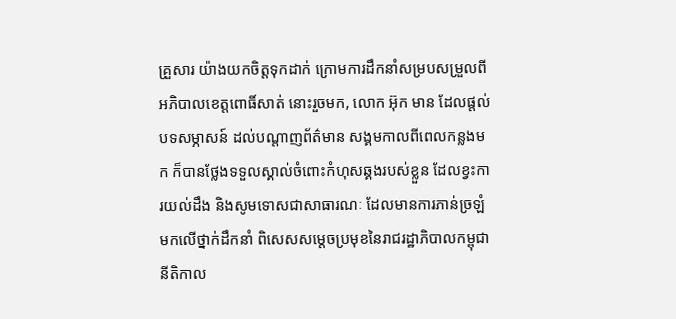គ្រួសារ យ៉ាងយកចិត្តទុកដាក់ ក្រោមការដឹកនាំសម្របសម្រួលពីអភិបាលខេត្តពោធិ៍សាត់ នោះរួចមក, លោក អ៊ុក មាន ដែលផ្តល់បទសម្ភាសន៍ ដល់បណ្តាញព័ត៌មាន សង្គមកាលពីពេលកន្លងមក ក៏បានថ្លែងទទួលស្គាល់ចំពោះកំហុសឆ្គងរបស់ខ្លួន ដែលខ្វះការយល់ដឹង និងសូមទោសជាសាធារណៈ ដែលមានការភាន់ច្រឡំ មកលើថ្នាក់ដឹកនាំ ពិសេសសម្តេចប្រមុខនៃរាជរដ្ឋាភិបាលកម្ពុជា នីតិកាល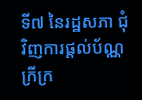ទី៧ នៃរដ្ឋសភា ជុំវិញការផ្តល់ប័ណ្ណក្រីក្រ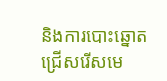និងការបោះឆ្នោតជ្រើសរើសមេ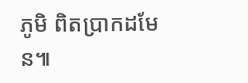ភូមិ ពិតប្រាកដមែន៕